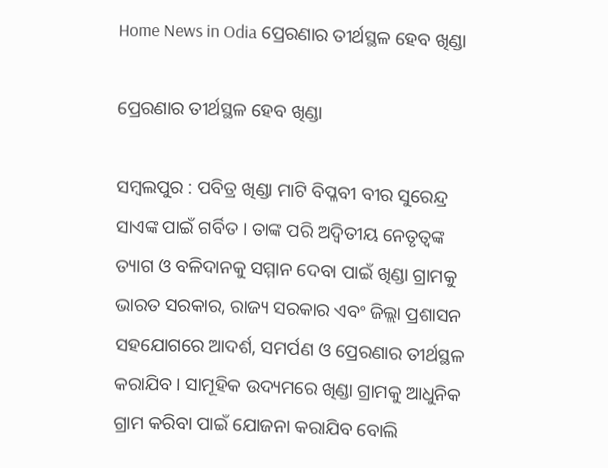Home News in Odia ପ୍ରେରଣାର ତୀର୍ଥସ୍ଥଳ ହେବ ଖିଣ୍ଡା

ପ୍ରେରଣାର ତୀର୍ଥସ୍ଥଳ ହେବ ଖିଣ୍ଡା

ସମ୍ବଲପୁର : ପବିତ୍ର ଖିଣ୍ଡା ମାଟି ବିପ୍ଳବୀ ବୀର ସୁରେନ୍ଦ୍ର ସାଏଙ୍କ ପାଇଁ ଗର୍ବିତ । ତାଙ୍କ ପରି ଅଦ୍ୱିତୀୟ ନେତୃତ୍ୱଙ୍କ ତ୍ୟାଗ ଓ ବଳିଦାନକୁ ସମ୍ମାନ ଦେବା ପାଇଁ ଖିଣ୍ଡା ଗ୍ରାମକୁ ଭାରତ ସରକାର, ରାଜ୍ୟ ସରକାର ଏବଂ ଜିଲ୍ଲା ପ୍ରଶାସନ ସହଯୋଗରେ ଆଦର୍ଶ, ସମର୍ପଣ ଓ ପ୍ରେରଣାର ତୀର୍ଥସ୍ଥଳ କରାଯିବ । ସାମୂହିକ ଉଦ୍ୟମରେ ଖିଣ୍ଡା ଗ୍ରାମକୁ ଆଧୁନିକ ଗ୍ରାମ କରିବା ପାଇଁ ଯୋଜନା କରାଯିବ ବୋଲି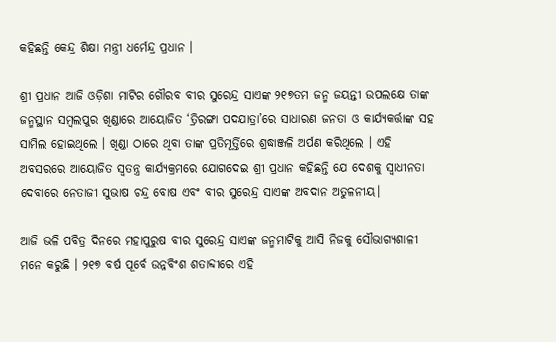କହିଛନ୍ତି କେନ୍ଦ୍ର ଶିକ୍ଷା ମନ୍ତ୍ରୀ ଧର୍ମେନ୍ଦ୍ର ପ୍ରଧାନ ।

ଶ୍ରୀ ପ୍ରଧାନ ଆଜି ଓଡ଼ିଶା ମାଟିର ଗୌରବ ବୀର ସୁରେନ୍ଦ୍ର ସାଏଙ୍କ ୨୧୭ତମ ଜନ୍ମ ଜୟନ୍ତୀ ଉପଲକ୍ଷେ ତାଙ୍କ ଜନ୍ମସ୍ଥାନ ସମ୍ବଲପୁର ଖିଣ୍ଡାରେ ଆୟୋଜିତ ‘ତ୍ରିରଙ୍ଗା ପଦଯାତ୍ରା’ରେ ସାଧାରଣ ଜନତା ଓ କାର୍ଯ୍ୟକର୍ତ୍ତାଙ୍କ ସହ ସାମିଲ ହୋଇଥିଲେ । ଖିଣ୍ଡା ଠାରେ ଥିବା ତାଙ୍କ ପ୍ରତିମୂର୍ତ୍ତିରେ ଶ୍ରଦ୍ଧାଞ୍ଜଳି ଅର୍ପଣ କରିଥିଲେ । ଏହି ଅବସରରେ ଆୟୋଜିତ ସ୍ୱତନ୍ତ୍ର କାର୍ଯ୍ୟକ୍ରମରେ ଯୋଗଦେଇ ଶ୍ରୀ ପ୍ରଧାନ କହିଛନ୍ତି ଯେ ଦେଶକୁ ସ୍ୱାଧୀନତା ଦେବାରେ ନେତାଜୀ ସୁଭାଷ ଚନ୍ଦ୍ର ବୋଷ ଏବଂ ବୀର ସୁରେନ୍ଦ୍ର ସାଏଙ୍କ ଅବଦାନ ଅତୁଳନୀୟ।

ଆଜି ଭଳି ପବିତ୍ର ଦିନରେ ମହାପୁରୁଷ ବୀର ସୁରେନ୍ଦ୍ର ସାଏଙ୍କ ଜନ୍ମମାଟିକୁ ଆସି ନିଜକୁ ସୌଭାଗ୍ୟଶାଳୀ ମନେ କରୁଛି । ୨୧୭ ବର୍ଷ ପୂର୍ବେ ଉନ୍ନବିଂଶ ଶତାବ୍ଦୀରେ ଏହି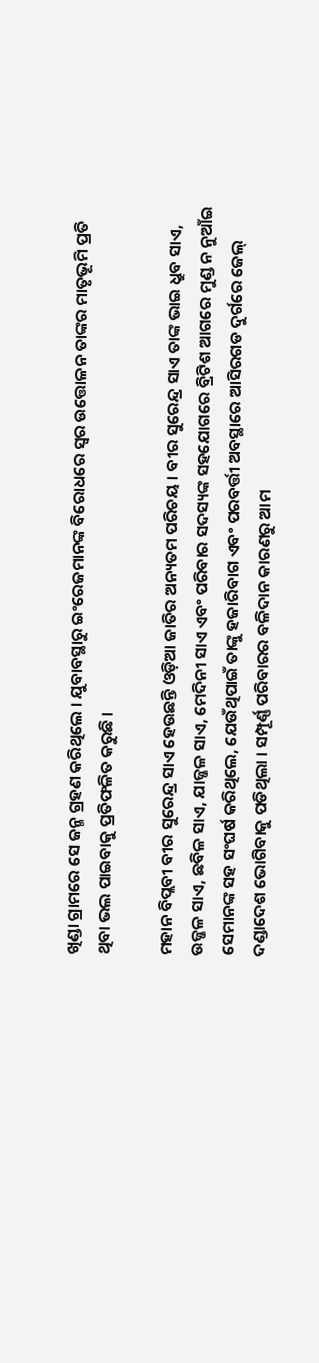ଖିଣ୍ଡା ଗ୍ରାମରେ ସେ ଜନ୍ମ ଗ୍ରହଣ କରିଥିଲେ । ଯୁବାବସ୍ଥାରୁ ଇଂରେଜମାନଙ୍କ ବିରୋଧରେ ସ୍ୱର ଉତ୍ତୋଳନ ତାଙ୍କର ମାତୃଭୂମି ପ୍ରତି ଥିବା ଭଲ ପାଇବାକୁ ପ୍ରତିଫଳିତ କରୁଛି ।

ମହାନ ବିପ୍ଲବୀ ବୀର ସୁରେନ୍ଦ୍ର ସାଏ ହେଉଛନ୍ତି ଓଡ଼ିଆ ଜାତିର ଅନ୍ୟତମ ପରିଚୟ । ବୀର ସୁରେନ୍ଦ୍ର ସାଏ ତାଙ୍କ ଭାଇ ଧ୍ରୁବ ସାଏ, ଉଜ୍ଜଳ ସାଏ, ଛବିଳ ସାଏ, ଯାଜ୍ଜଳ ସାଏ, ମେଦିନୀ ସାଏ ଏବଂ ପରିବାର ସଦସ୍ୟଙ୍କ ସହଯୋଗରେ ବ୍ରିଟିଶ ଆଗରେ ମୁଣ୍ଡ ନ ନୁଆଁଇ ସେମାନଙ୍କ ସହ ସଂଘର୍ଷ କରିଥିଲେ, ଯେଉଁଥିପାଇଁ ତାଙ୍କୁ ହଜାରିବାଗ ଏବଂ ପରବର୍ତ୍ତୀ ଅବସ୍ଥାରେ ଆସିରଗଡ ଦୁର୍ଗରେ ଜେଲ୍ ଦଣ୍ଡାଦେଶ ଭୋଗିବାକୁ ପଡିଥିଲା । ସମ୍ପୂର୍ଣ୍ଣ ପରିବାରର ବଳିଦାନ କାରଣରୁ ଆମ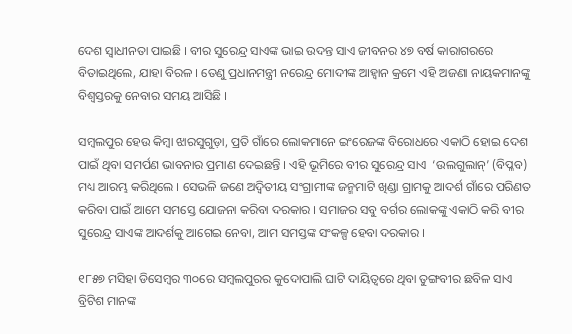ଦେଶ ସ୍ୱାଧୀନତା ପାଇଛି । ବୀର ସୁରେନ୍ଦ୍ର ସାଏଙ୍କ ଭାଇ ଉଦନ୍ତ ସାଏ ଜୀବନର ୪୭ ବର୍ଷ କାରାଗରରେ ବିତାଇଥିଲେ, ଯାହା ବିରଳ । ତେଣୁ ପ୍ରଧାନମନ୍ତ୍ରୀ ନରେନ୍ଦ୍ର ମୋଦୀଙ୍କ ଆହ୍ୱାନ କ୍ରମେ ଏହି ଅଜଣା ନାୟକମାନଙ୍କୁ ବିଶ୍ୱସ୍ତରକୁ ନେବାର ସମୟ ଆସିଛି ।

ସମ୍ବଲପୁର ହେଉ କିମ୍ବା ଝାରସୁଗୁଡ଼ା, ପ୍ରତି ଗାଁରେ ଲୋକମାନେ ଇଂରେଜଙ୍କ ବିରୋଧରେ ଏକାଠି ହୋଇ ଦେଶ ପାଇଁ ଥିବା ସମର୍ପଣ ଭାବନାର ପ୍ରମାଣ ଦେଇଛନ୍ତି । ଏହି ଭୂମିରେ ବୀର ସୁରେନ୍ଦ୍ର ସାଏ  ‘ଉଲଗୁଲାନ୍’ (ବିପ୍ଳବ) ମଧ୍ୟ ଆରମ୍ଭ କରିଥିଲେ । ସେଭଳି ଜଣେ ଅଦ୍ୱିତୀୟ ସଂଗ୍ରାମୀଙ୍କ ଜନ୍ମମାଟି ଖିଣ୍ଡା ଗ୍ରାମକୁ ଆଦର୍ଶ ଗାଁରେ ପରିଣତ କରିବା ପାଇଁ ଆମେ ସମସ୍ତେ ଯୋଜନା କରିବା ଦରକାର । ସମାଜର ସବୁ ବର୍ଗର ଲୋକଙ୍କୁ ଏକାଠି କରି ବୀର ସୁରେନ୍ଦ୍ର ସାଏଙ୍କ ଆଦର୍ଶକୁ ଆଗେଇ ନେବା, ଆମ ସମସ୍ତଙ୍କ ସଂକଳ୍ପ ହେବା ଦରକାର ।

୧୮୫୭ ମସିହା ଡିସେମ୍ବର ୩୦ରେ ସମ୍ବଲପୁରର କୁଦୋପାଲି ଘାଟି ଦାୟିତ୍ୱରେ ଥିବା ତୁଙ୍ଗବୀର ଛବିଳ ସାଏ ବ୍ରିଟିଶ ମାନଙ୍କ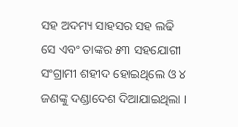ସହ ଅଦମ୍ୟ ସାହସର ସହ ଲଢି ସେ ଏବଂ ତାଙ୍କର ୫୩ ସହଯୋଗୀ ସଂଗ୍ରାମୀ ଶହୀଦ ହୋଇଥିଲେ ଓ ୪ ଜଣଙ୍କୁ ଦଣ୍ଡାଦେଶ ଦିଆଯାଇଥିଲା ।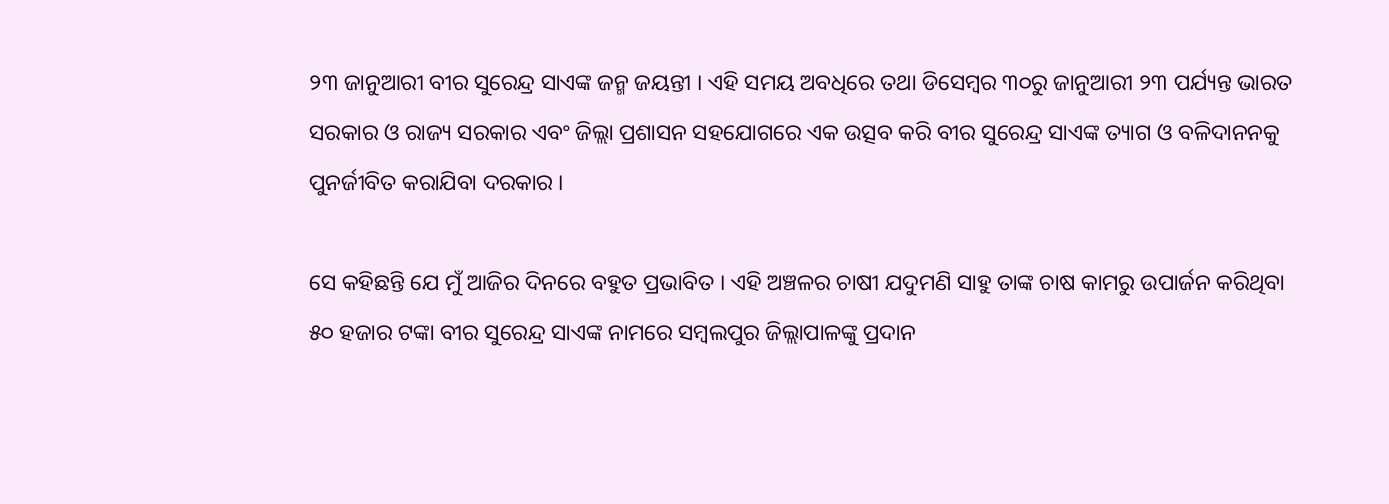୨୩ ଜାନୁଆରୀ ବୀର ସୁରେନ୍ଦ୍ର ସାଏଙ୍କ ଜନ୍ମ ଜୟନ୍ତୀ । ଏହି ସମୟ ଅବଧିରେ ତଥା ଡିସେମ୍ବର ୩୦ରୁ ଜାନୁଆରୀ ୨୩ ପର୍ଯ୍ୟନ୍ତ ଭାରତ ସରକାର ଓ ରାଜ୍ୟ ସରକାର ଏବଂ ଜିଲ୍ଲା ପ୍ରଶାସନ ସହଯୋଗରେ ଏକ ଉତ୍ସବ କରି ବୀର ସୁରେନ୍ଦ୍ର ସାଏଙ୍କ ତ୍ୟାଗ ଓ ବଳିଦାନନକୁ ପୁନର୍ଜୀବିତ କରାଯିବା ଦରକାର ।

ସେ କହିଛନ୍ତି ଯେ ମୁଁ ଆଜିର ଦିନରେ ବହୁତ ପ୍ରଭାବିତ । ଏହି ଅଞ୍ଚଳର ଚାଷୀ ଯଦୁମଣି ସାହୁ ତାଙ୍କ ଚାଷ କାମରୁ ଉପାର୍ଜନ କରିଥିବା ୫୦ ହଜାର ଟଙ୍କା ବୀର ସୁରେନ୍ଦ୍ର ସାଏଙ୍କ ନାମରେ ସମ୍ବଲପୁର ଜିଲ୍ଲାପାଳଙ୍କୁ ପ୍ରଦାନ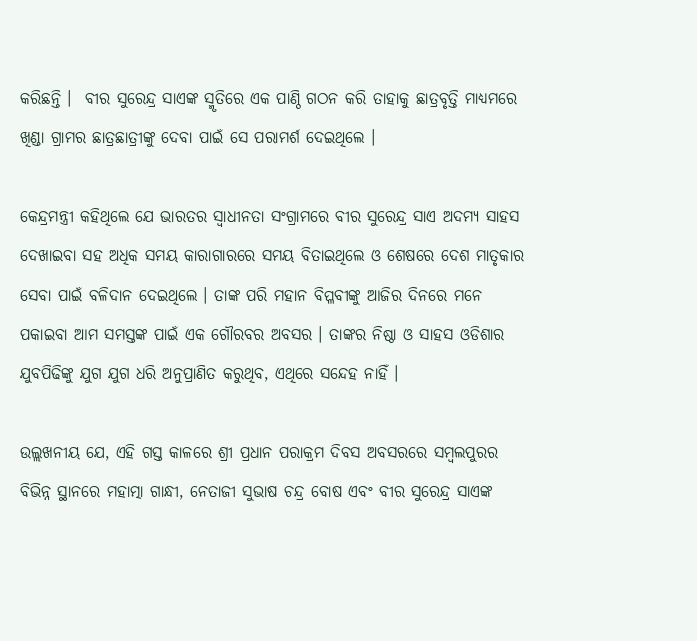କରିଛନ୍ତି ।  ବୀର ସୁରେନ୍ଦ୍ର ସାଏଙ୍କ ସ୍ମୃତିରେ ଏକ ପାଣ୍ଠି ଗଠନ କରି ତାହାକୁ ଛାତ୍ରବୃତ୍ତି ମାଧ୍ୟମରେ ଖିଣ୍ଡା ଗ୍ରାମର ଛାତ୍ରଛାତ୍ରୀଙ୍କୁ ଦେବା ପାଇଁ ସେ ପରାମର୍ଶ ଦେଇଥିଲେ ।

କେନ୍ଦ୍ରମନ୍ତ୍ରୀ କହିଥିଲେ ଯେ ଭାରତର ସ୍ୱାଧୀନତା ସଂଗ୍ରାମରେ ବୀର ସୁରେନ୍ଦ୍ର ସାଏ ଅଦମ୍ୟ ସାହସ ଦେଖାଇବା ସହ ଅଧିକ ସମୟ କାରାଗାରରେ ସମୟ ବିତାଇଥିଲେ ଓ ଶେଷରେ ଦେଶ ମାତୃକାର ସେବା ପାଇଁ ବଳିଦାନ ଦେଇଥିଲେ । ତାଙ୍କ ପରି ମହାନ ବିପ୍ଳବୀଙ୍କୁ ଆଜିର ଦିନରେ ମନେ ପକାଇବା ଆମ ସମସ୍ତଙ୍କ ପାଇଁ ଏକ ଗୌରବର ଅବସର । ତାଙ୍କର ନିଷ୍ଠା ଓ ସାହସ ଓଡିଶାର ଯୁବପିଢିଙ୍କୁ ଯୁଗ ଯୁଗ ଧରି ଅନୁପ୍ରାଣିତ କରୁଥିବ, ଏଥିରେ ସନ୍ଦେହ ନାହିଁ ।

ଉଲ୍ଲଖନୀୟ ଯେ, ଏହି ଗସ୍ତ କାଳରେ ଶ୍ରୀ ପ୍ରଧାନ ପରାକ୍ରମ ଦିବସ ଅବସରରେ ସମ୍ବଲପୁରର ବିଭିନ୍ନ ସ୍ଥାନରେ ମହାତ୍ମା ଗାନ୍ଧୀ, ନେତାଜୀ ସୁଭାଷ ଚନ୍ଦ୍ର ବୋଷ ଏବଂ ବୀର ସୁରେନ୍ଦ୍ର ସାଏଙ୍କ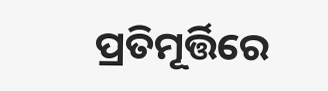ପ୍ରତିମୂର୍ତ୍ତିରେ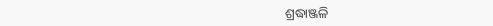ଶ୍ରଦ୍ଧାଞ୍ଜଳି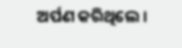ଅର୍ପଣ କରିଥିଲେ ।